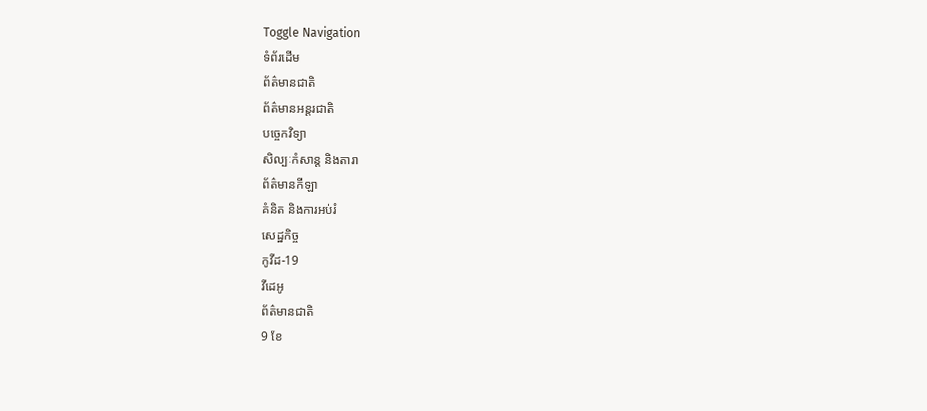Toggle Navigation
ទំព័រដើម
ព័ត៌មានជាតិ
ព័ត៌មានអន្តរជាតិ
បច្ចេកវិទ្យា
សិល្បៈកំសាន្ត និងតារា
ព័ត៌មានកីឡា
គំនិត និងការអប់រំ
សេដ្ឋកិច្ច
កូវីដ-19
វីដេអូ
ព័ត៌មានជាតិ
9 ខែ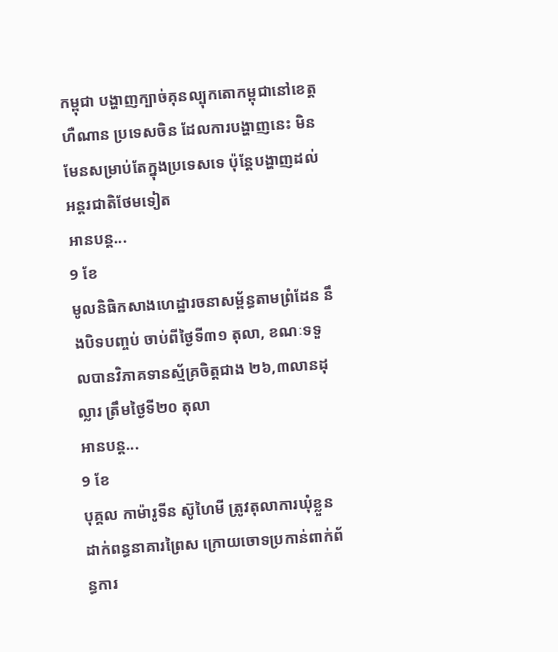កម្ពុជា បង្ហាញក្បាច់គុនល្បុកតោកម្ពុជានៅខេត្តហឺណាន ប្រទេសចិន ដែលការបង្ហាញនេះ មិនមែនសម្រាប់តែក្នុងប្រទេសទេ ប៉ុន្តែបង្ហាញដល់អន្តរជាតិថែមទៀត
អានបន្ត...
9 ខែ
មូលនិធិកសាងហេដ្ឋារចនាសម្ព័ន្ធតាមព្រំដែន នឹងបិទបញ្ចប់ ចាប់ពីថ្ងៃទី៣១ តុលា, ខណៈទទួលបានវិភាគទានស្ម័គ្រចិត្តជាង ២៦,៣លានដុល្លារ ត្រឹមថ្ងៃទី២០ តុលា
អានបន្ត...
9 ខែ
បុគ្គល កាម៉ារូទីន ស៊ូហៃមី ត្រូវតុលាការឃុំខ្លួនដាក់ពន្ធនាគារព្រៃស ក្រោយចោទប្រកាន់ពាក់ព័ន្ធការ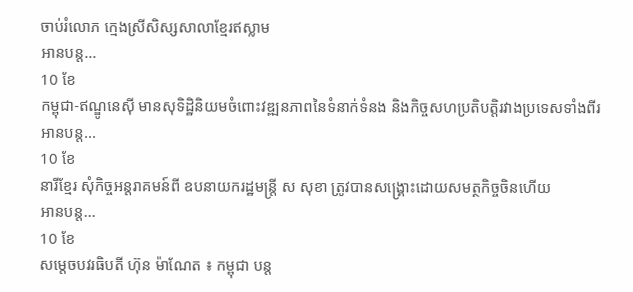ចាប់រំលោភ ក្មេងស្រីសិស្សសាលាខ្មែរឥស្លាម
អានបន្ត...
10 ខែ
កម្ពុជា-ឥណ្ឌូនេស៊ី មានសុទិដ្ឋិនិយមចំពោះវឌ្ឍនភាពនៃទំនាក់ទំនង និងកិច្ចសហប្រតិបត្តិរវាងប្រទេសទាំងពីរ
អានបន្ត...
10 ខែ
នារីខ្មែរ សុំកិច្ចអន្តរាគមន៍ពី ឧបនាយករដ្ឋមន្ដ្រី ស សុខា ត្រូវបានសង្គ្រោះដោយសមត្ថកិច្ចចិនហើយ
អានបន្ត...
10 ខែ
សម្តេចបវរធិបតី ហ៊ុន ម៉ាណែត ៖ កម្ពុជា បន្ត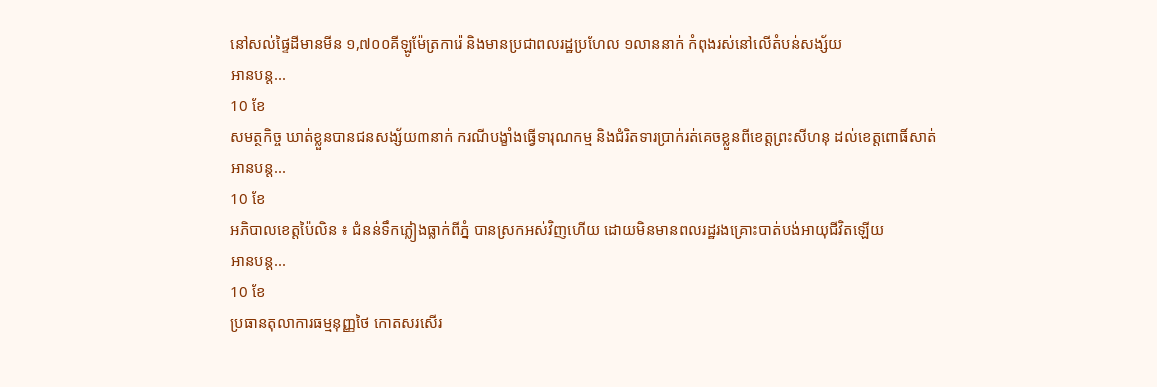នៅសល់ផ្ទៃដីមានមីន ១,៧០០គីឡូម៉ែត្រការ៉េ និងមានប្រជាពលរដ្ឋប្រហែល ១លាននាក់ កំពុងរស់នៅលើតំបន់សង្ស័យ
អានបន្ត...
10 ខែ
សមត្ថកិច្ច ឃាត់ខ្លួនបានជនសង្ស័យ៣នាក់ ករណីបង្ខាំងធ្វើទារុណកម្ម និងជំរិតទារប្រាក់រត់គេចខ្លួនពីខេត្តព្រះសីហនុ ដល់ខេត្តពោធិ៍សាត់
អានបន្ត...
10 ខែ
អភិបាលខេត្តប៉ៃលិន ៖ ជំនន់ទឹកភ្លៀងធ្លាក់ពីភ្នំ បានស្រកអស់វិញហើយ ដោយមិនមានពលរដ្ឋរងគ្រោះបាត់បង់អាយុជីវិតឡើយ
អានបន្ត...
10 ខែ
ប្រធានតុលាការធម្មនុញ្ញថៃ កោតសរសើរ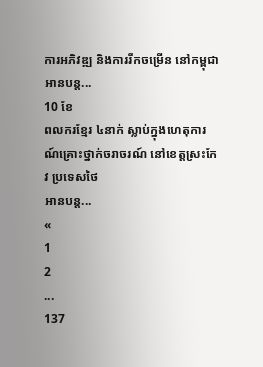ការអភិវឌ្ឍ និងការរីកចម្រើន នៅកម្ពុជា
អានបន្ត...
10 ខែ
ពលករខ្មែរ ៤នាក់ ស្លាប់ក្នុងហេតុការណ៍គ្រោះថ្នាក់ចរាចរណ៍ នៅខេត្តស្រះកែវ ប្រទេសថៃ
អានបន្ត...
«
1
2
...
137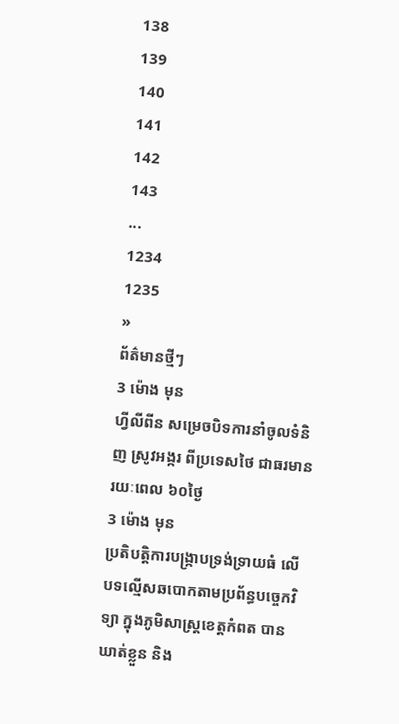138
139
140
141
142
143
...
1234
1235
»
ព័ត៌មានថ្មីៗ
3 ម៉ោង មុន
ហ្វីលីពីន សម្រេចបិទការនាំចូលទំនិញ ស្រូវអង្ករ ពីប្រទេសថៃ ជាធរមានរយៈពេល ៦០ថ្ងៃ
3 ម៉ោង មុន
ប្រតិបត្តិការបង្ក្រាបទ្រង់ទ្រាយធំ លើបទល្មើសឆបោកតាមប្រព័ន្ធបច្ចេកវិទ្យា ក្នុងភូមិសាស្ត្រខេត្តកំពត បានឃាត់ខ្លួន និង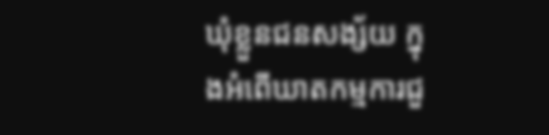ឃុំខ្លួនជនសង្ស័យ ក្នុងអំពើឃាតកម្មការជួ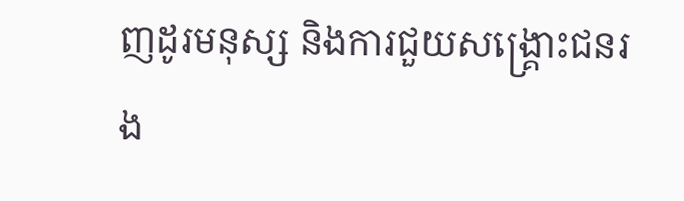ញដូរមនុស្ស និងការជួយសង្រ្គោះជនរង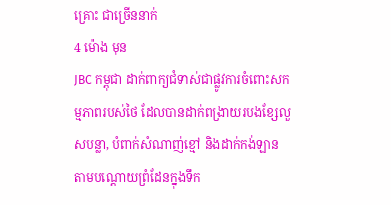គ្រោះ ជាច្រើននាក់
4 ម៉ោង មុន
JBC កម្ពុជា ដាក់ពាក្យជំទាស់ជាផ្លូវការចំពោះសកម្មភាពរបស់ថៃ ដែលបានដាក់ពង្រាយរបងខ្សែលួសបន្លា, បំពាក់សំណាញ់ខ្មៅ និងដាក់កង់ឡាន តាមបណ្ដោយព្រំដែនក្នុងទឹក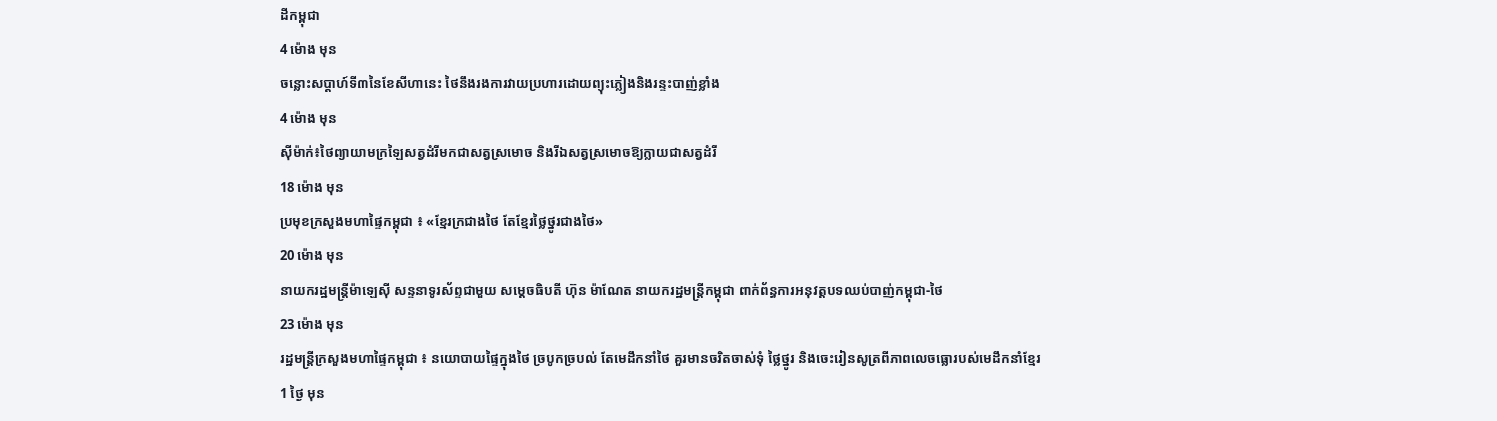ដីកម្ពុជា
4 ម៉ោង មុន
ចន្លោះសប្តាហ៍ទី៣នៃខែសីហានេះ ថៃនឹងរងការវាយប្រហារដោយព្យុះភ្លៀងនិងរន្ទះបាញ់ខ្លាំង
4 ម៉ោង មុន
ស៊ីម៉ាក់៖ថៃព្យាយាមក្រឡៃសត្វដំរីមកជាសត្វស្រមោច និងរីឯសត្វស្រមោចឱ្យក្លាយជាសត្វដំរី
18 ម៉ោង មុន
ប្រមុខក្រសួងមហាផ្ទៃកម្ពុជា ៖ «ខ្មែរក្រជាងថៃ តែខ្មែរថ្លៃថ្នូរជាងថៃ»
20 ម៉ោង មុន
នាយករដ្ឋមន្រ្តីម៉ាឡេស៊ី សន្ទនាទូរស័ព្ទជាមួយ សម្តេចធិបតី ហ៊ុន ម៉ាណែត នាយករដ្ឋមន្ដ្រីកម្ពុជា ពាក់ព័ន្ធការអនុវត្តបទឈប់បាញ់កម្ពុជា-ថៃ
23 ម៉ោង មុន
រដ្ឋមន្ដ្រីក្រសួងមហាផ្ទៃកម្ពុជា ៖ នយោបាយផ្ទៃក្នុងថៃ ច្របូកច្របល់ តែមេដឹកនាំថៃ គួរមានចរិតចាស់ទុំ ថ្លៃថ្នូរ និងចេះរៀនសូត្រពីភាពលេចធ្លោរបស់មេដឹកនាំខ្មែរ
1 ថ្ងៃ មុន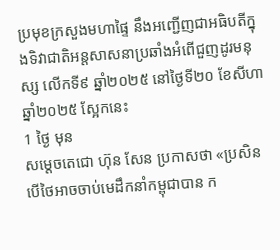ប្រមុខក្រសួងមហាផ្ទៃ នឹងអញ្ជើញជាអធិបតីក្នុងទិវាជាតិអន្តសាសនាប្រឆាំងអំពើជួញដូរមនុស្ស លើកទី៩ ឆ្នាំ២០២៥ នៅថ្ងៃទី២០ ខែសីហា ឆ្នាំ២០២៥ ស្អែកនេះ
1 ថ្ងៃ មុន
សម្តេចតេជោ ហ៊ុន សែន ប្រកាសថា «ប្រសិនបើថៃអាចចាប់មេដឹកនាំកម្ពុជាបាន ក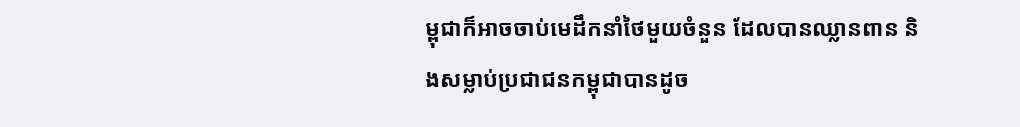ម្ពុជាក៏អាចចាប់មេដឹកនាំថៃមួយចំនួន ដែលបានឈ្លានពាន និងសម្លាប់ប្រជាជនកម្ពុជាបានដូច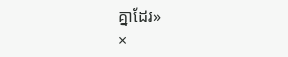គ្នាដែរ»
×